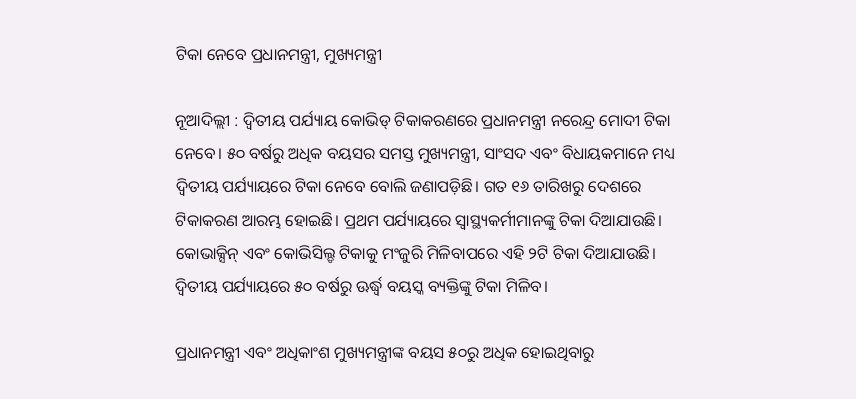ଟିକା ନେବେ ପ୍ରଧାନମନ୍ତ୍ରୀ, ମୁଖ୍ୟମନ୍ତ୍ରୀ

ନୂଆଦିଲ୍ଲୀ : ଦ୍ବିତୀୟ ପର୍ଯ୍ୟାୟ କୋଭିଡ୍‌ ଟିକାକରଣରେ ପ୍ରଧାନମନ୍ତ୍ରୀ ନରେନ୍ଦ୍ର ମୋଦୀ ଟିକା ନେବେ। ୫୦ ବର୍ଷରୁ ଅଧିକ ବୟସର ସମସ୍ତ ମୁଖ୍ୟମନ୍ତ୍ରୀ, ସାଂସଦ ଏବଂ ବିଧାୟକମାନେ ମଧ୍ୟ ଦ୍ବିତୀୟ ପର୍ଯ୍ୟାୟରେ ଟିକା ନେବେ ବୋଲି ଜଣାପଡ଼ିଛି। ଗତ ୧୬ ତାରିଖରୁ ଦେଶରେ ଟିକାକରଣ ଆରମ୍ଭ ହୋଇଛି। ପ୍ରଥମ ପର୍ଯ୍ୟାୟରେ ସ୍ବାସ୍ଥ୍ୟକର୍ମୀମା‌ନଙ୍କୁ ଟିକା ଦିଆଯାଉଛି। କୋଭାକ୍ସିନ୍‌ ଏବଂ‌ କୋଭିସିଲ୍ଡ ଟିକାକୁ ମଂଜୁରି ମିଳିବାପରେ ଏହି ୨ଟି ଟିକା ଦିଆଯାଉଛି। ଦ୍ବିତୀୟ ପର୍ଯ୍ୟାୟରେ ୫୦ ବର୍ଷରୁ ଊର୍ଦ୍ଧ୍ବ ବୟସ୍କ ବ୍ୟକ୍ତିଙ୍କୁ ଟିକା ମିଳିବ।

ପ୍ରଧାନମନ୍ତ୍ରୀ ଏବଂ ଅଧିକାଂଶ ମୁଖ୍ୟମନ୍ତ୍ରୀଙ୍କ ବୟସ ୫୦ରୁ ଅଧିକ ହୋଇଥିବାରୁ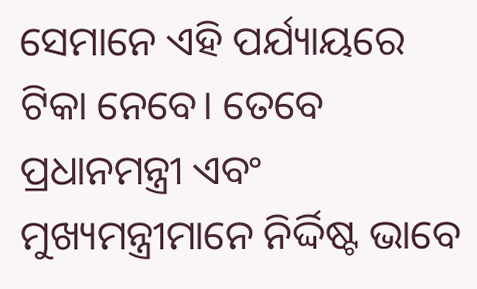ସେମାନେ ଏହି ପର୍ଯ୍ୟାୟରେ ଟିକା ନେବେ। ତେବେ ପ୍ରଧାନମନ୍ତ୍ରୀ ଏବଂ ମୁଖ୍ୟମନ୍ତ୍ରୀମାନେ ନିର୍ଦ୍ଦିଷ୍ଟ ଭାବେ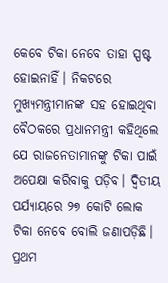କେବେ ଟିକା‌ ନେବେ ତାହା ସ୍ପଷ୍ଟ ହୋଇନାହିଁ। ନିକଟରେ ମୁଖ୍ୟମନ୍ତ୍ରୀମାନଙ୍କ ସହ ହୋଇଥିବା ବୈଠକରେ ପ୍ରଧାନମନ୍ତ୍ରୀ କହିଥିଲେ ଯେ ରାଜନେତାମାନଙ୍କୁ ଟିକା ପାଇଁ ଅପେକ୍ଷା‌ କରିବାକୁ ପଡ଼ିବ। ଦ୍ବିତୀୟ ପର୍ଯ୍ୟାୟରେ ୨୭ କୋଟି ଲୋକ ଟିକା ‌ନେବେ ବୋଲି ଜଣାପଡ଼ିଛି। ପ୍ରଥମ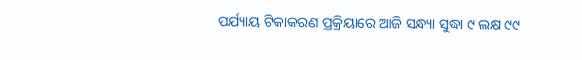ପର୍ଯ୍ୟାୟ ଟିକାକରଣ ପ୍ରକ୍ରିୟାରେ ଆଜି ସନ୍ଧ୍ୟା ସୁଦ୍ଧା ୯ ଲକ୍ଷ ୯୯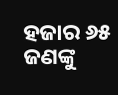ହଜାର ୬୫ ଜଣଙ୍କୁ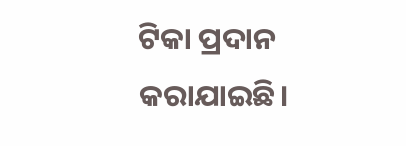ଟିକା ପ୍ରଦାନ କରାଯାଇଛି।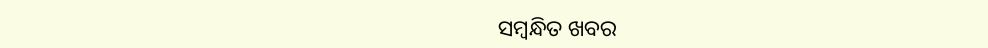ସମ୍ବନ୍ଧିତ ଖବର